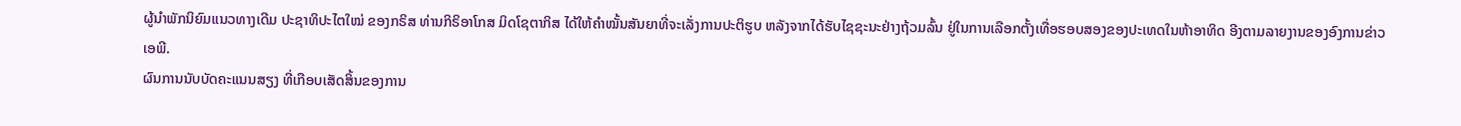ຜູ້ນຳພັກນິຍົມແນວທາງເດີມ ປະຊາທິປະໄຕໃໝ່ ຂອງກຣິສ ທ່ານກິຣິອາໂກສ ມິດໂຊຕາກິສ ໄດ້ໃຫ້ຄຳໝັ້ນສັນຍາທີ່ຈະເລັ່ງການປະຕິຮູບ ຫລັງຈາກໄດ້ຮັບໄຊຊະນະຢ່າງຖ້ວມລົ້ນ ຢູ່ໃນການເລືອກຕັ້ງເທື່ອຮອບສອງຂອງປະເທດໃນຫ້າອາທິດ ອີງຕາມລາຍງານຂອງອົງການຂ່າວເອພີ.
ຜົນການນັບບັດຄະແນນສຽງ ທີ່ເກືອບເສັດສິ້ນຂອງການ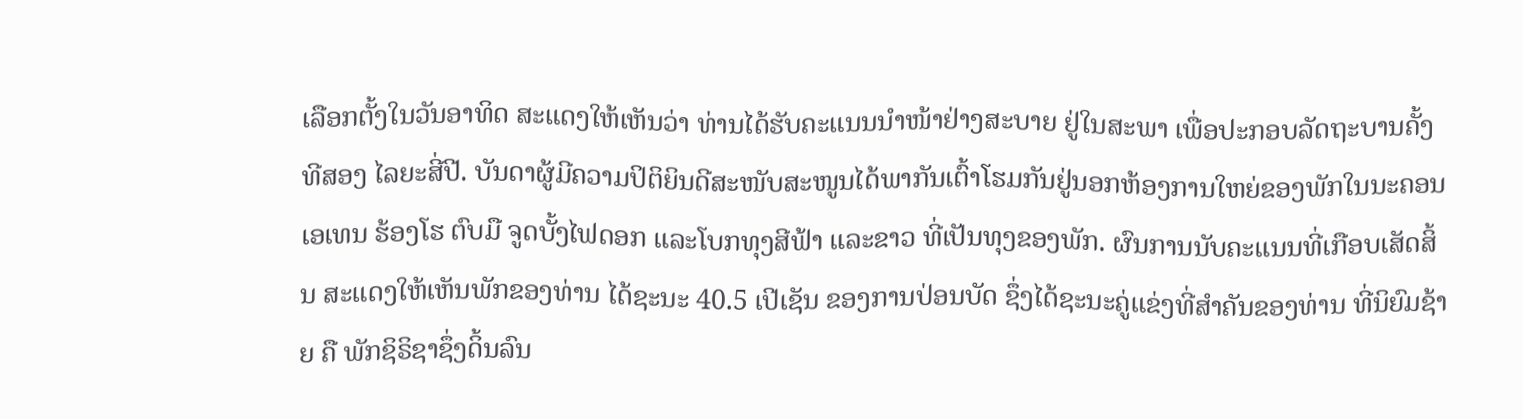ເລືອກຕັ້ງໃນວັນອາທິດ ສະແດງໃຫ້ເຫັນວ່າ ທ່ານໄດ້ຮັບຄະແນນນຳໜ້າຢ່າງສະບາຍ ຢູ່ໃນສະພາ ເພື່ອປະກອບລັດຖະບານຄັ້ງທີສອງ ໄລຍະສີ່ປີ. ບັນດາຜູ້ມີຄວາມປິຕິຍິນດີສະໜັບສະໜູນໄດ້ພາກັນເຕົ້າໂຮມກັນຢູ່ນອກຫ້ອງການໃຫຍ່ຂອງພັກໃນນະຄອນເອເທນ ຮ້ອງໂຮ ຕົບມື ຈູດບັ້ງໄຟດອກ ແລະໂບກທຸງສີຟ້າ ແລະຂາວ ທີ່ເປັນທຸງຂອງພັກ. ຜົນການນັບຄະແນນທີ່ເກືອບເສັດສິ້ນ ສະແດງໃຫ້ເຫັນພັກຂອງທ່ານ ໄດ້ຊະນະ 40.5 ເປີເຊັນ ຂອງການປ່ອນບັດ ຊຶ່ງໄດ້ຊະນະຄູ່ແຂ່ງທີ່ສຳຄັນຂອງທ່ານ ທີ່ນິຍົມຊ້າຍ ຄື ພັກຊິຣິຊາຊຶ່ງດິ້ນລົນ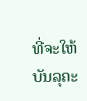ທີ່ຈະໃຫ້ບັນລຸຄະ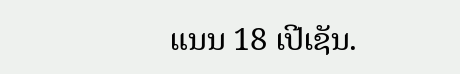ແນນ 18 ເປີເຊັນ.